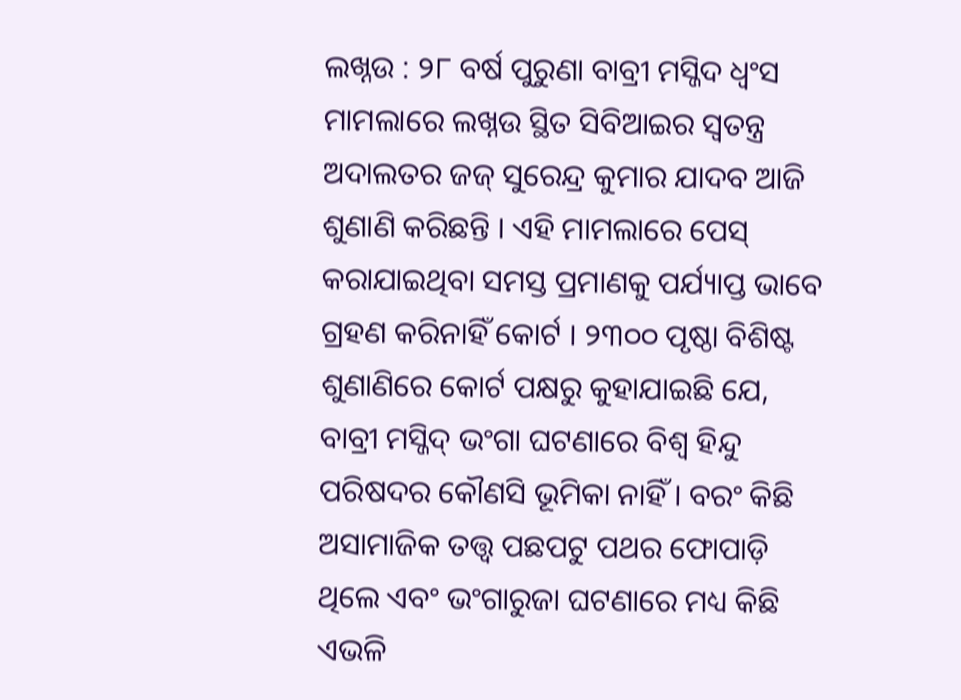ଲଖ୍ନଉ : ୨୮ ବର୍ଷ ପୁରୁଣା ବାବ୍ରୀ ମସ୍ଜିଦ ଧ୍ୱଂସ ମାମଲାରେ ଲଖ୍ନଉ ସ୍ଥିତ ସିବିଆଇର ସ୍ୱତନ୍ତ୍ର ଅଦାଲତର ଜଜ୍ ସୁରେନ୍ଦ୍ର କୁମାର ଯାଦବ ଆଜି ଶୁଣାଣି କରିଛନ୍ତି । ଏହି ମାମଲାରେ ପେସ୍ କରାଯାଇଥିବା ସମସ୍ତ ପ୍ରମାଣକୁ ପର୍ଯ୍ୟାପ୍ତ ଭାବେ ଗ୍ରହଣ କରିନାହିଁ କୋର୍ଟ । ୨୩୦୦ ପୃଷ୍ଠା ବିଶିଷ୍ଟ ଶୁଣାଣିରେ କୋର୍ଟ ପକ୍ଷରୁ କୁହାଯାଇଛି ଯେ, ବାବ୍ରୀ ମସ୍ଜିଦ୍ ଭଂଗା ଘଟଣାରେ ବିଶ୍ୱ ହିନ୍ଦୁ ପରିଷଦର କୌଣସି ଭୂମିକା ନାହିଁ । ବରଂ କିଛି ଅସାମାଜିକ ତତ୍ତ୍ୱ ପଛପଟୁ ପଥର ଫୋପାଡ଼ି ଥିଲେ ଏବଂ ଭଂଗାରୁଜା ଘଟଣାରେ ମଧ୍ୟ କିଛି ଏଭଳି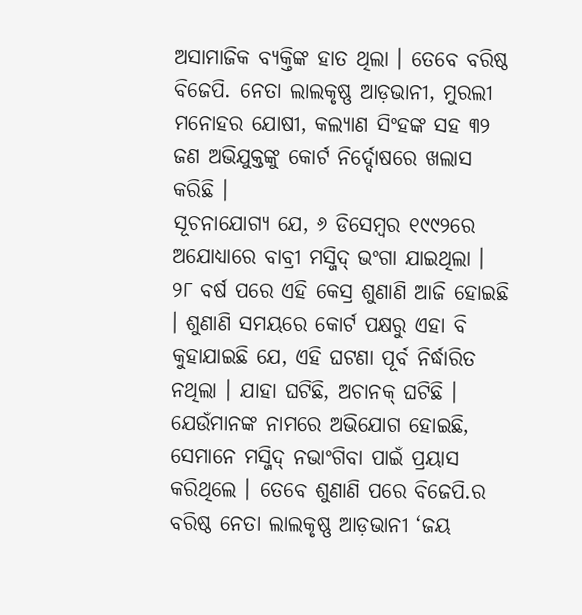ଅସାମାଜିକ ବ୍ୟକ୍ତିଙ୍କ ହାତ ଥିଲା । ତେବେ ବରିଷ୍ଠ ବିଜେପି. ନେତା ଲାଲକୃଷ୍ଣ ଆଡ଼ଭାନୀ, ମୁରଲୀ ମନୋହର ଯୋଷୀ, କଲ୍ୟାଣ ସିଂହଙ୍କ ସହ ୩୨ ଜଣ ଅଭିଯୁକ୍ତଙ୍କୁ କୋର୍ଟ ନିର୍ଦ୍ଦୋଷରେ ଖଲାସ କରିଛି ।
ସୂଚନାଯୋଗ୍ୟ ଯେ, ୬ ଡିସେମ୍ବର ୧୯୯୨ରେ ଅଯୋଧ୍ୟାରେ ବାବ୍ରୀ ମସ୍ଜିଦ୍ ଭଂଗା ଯାଇଥିଲା । ୨୮ ବର୍ଷ ପରେ ଏହି କେସ୍ର ଶୁଣାଣି ଆଜି ହୋଇଛି । ଶୁଣାଣି ସମୟରେ କୋର୍ଟ ପକ୍ଷରୁ ଏହା ବି କୁହାଯାଇଛି ଯେ, ଏହି ଘଟଣା ପୂର୍ବ ନିର୍ଦ୍ଧାରିତ ନଥିଲା । ଯାହା ଘଟିଛି, ଅଚାନକ୍ ଘଟିଛି । ଯେଉଁମାନଙ୍କ ନାମରେ ଅଭିଯୋଗ ହୋଇଛି, ସେମାନେ ମସ୍ଜିଦ୍ ନଭାଂଗିବା ପାଇଁ ପ୍ରୟାସ କରିଥିଲେ । ତେବେ ଶୁଣାଣି ପରେ ବିଜେପି.ର ବରିଷ୍ଠ ନେତା ଲାଲକୃଷ୍ଣ ଆଡ଼ଭାନୀ ‘ଜୟ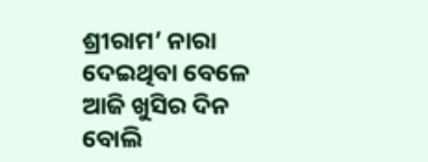ଶ୍ରୀରାମ’ ନାରା ଦେଇଥିବା ବେଳେ ଆଜି ଖୁସିର ଦିନ ବୋଲି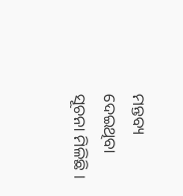ମନ୍ତବ୍ୟ ଦେଇଥିବା ସୂଚନା ମିଳିଛି ।